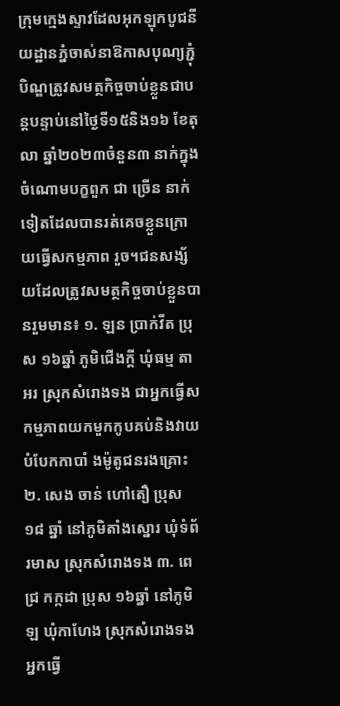ក្រុមក្មេងស្ទាវដែលអុកឡុកបូជនីយដ្ឋានភ្នំចាស់នាឱកាសបុណ្យភ្ជុំបិណ្ឌត្រូវសមត្ថកិច្ចចាប់ខ្លួនជាបន្តបន្ទាប់នៅថ្ងៃទី១៥និង១៦ ខែតុលា ឆ្នាំ២០២៣ចំនួន៣ នាក់ក្នុងចំណោមបក្ខពួក ជា ច្រើន នាក់ទៀតដែលបានរត់គេចខ្លួនក្រោយធ្វើសកម្មភាព រួច។ជនសង្ស័យដែលត្រូវសមត្ថកិច្ចចាប់ខ្លួនបានរួមមាន៖ ១. ឡន ប្រាក់វីត ប្រុស ១៦ឆ្នាំ ភូមិជើងក្តី ឃុំធម្ម តាអរ ស្រុកសំរោងទង ជាអ្នកធ្វើសកម្មភាពយកមួកកូបគប់និងវាយបំបែកកាបាំ ងម៉ូតូជនរងគ្រោះ ២. សេង ចាន់ ហៅតឿ ប្រុស ១៨ ឆ្នាំ នៅភូមិតាំងស្នោរ ឃុំទំព័រមាស ស្រុកសំរោងទង ៣. ពេជ្រ កក្កដា ប្រុស ១៦ឆ្នាំ នៅភូមិឡ ឃុំកាហែង ស្រុកសំរោងទង អ្នកធ្វើ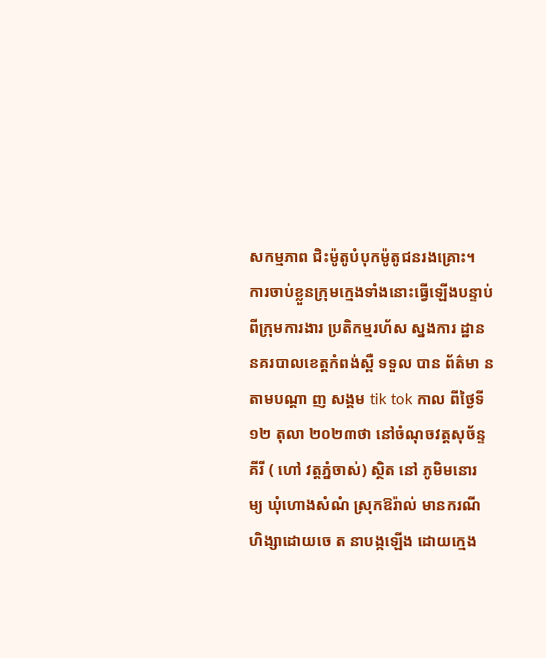សកម្មភាព ជិះម៉ូតូបំបុកម៉ូតូជនរងគ្រោះ។
ការចាប់ខ្លួនក្រុមក្មេងទាំងនោះធ្វើឡើងបន្ទាប់ពីក្រុមការងារ ប្រតិកម្មរហ័ស ស្នងការ ដ្ឋាន នគរបាលខេត្ដកំពង់ស្ពឺ ទទួល បាន ព័ត៌មា ន តាមបណ្ដា ញ សង្គម tik tok កាល ពីថៃ្ងទី ១២ តុលា ២០២៣ថា នៅចំណុចវត្តសុច័ន្ទគីរី ( ហៅ វត្តភ្នំចាស់) ស្ថិត នៅ ភូមិមនោរ ម្យ ឃុំហោងសំណំ ស្រុកឱរ៉ាល់ មានករណីហិង្សាដោយចេ ត នាបង្កឡេីង ដោយក្មេង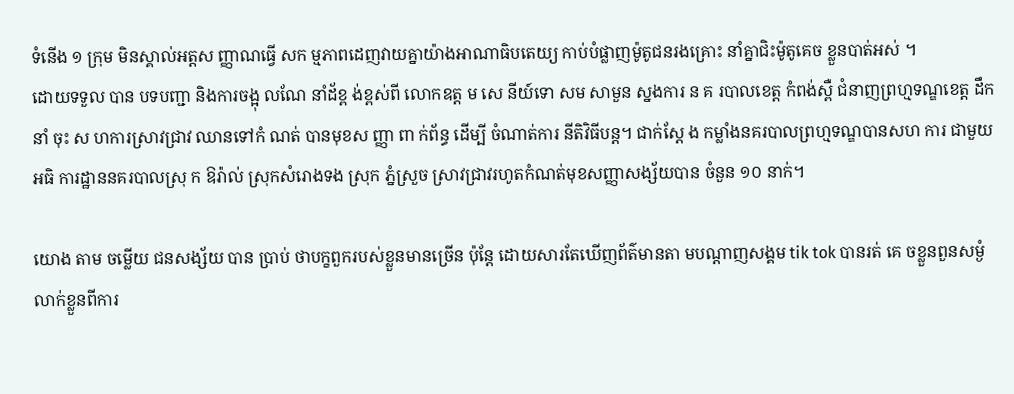ទំនើង ១ ក្រុម មិនស្គាល់អត្តស ញ្ញាណធ្វើ សក ម្មភាពដេញវាយគ្នាយ៉ាងអាណាធិបតេយ្យ កាប់បំផ្លាញម៉ូតូជនរងគ្រោះ នាំគ្នាជិះម៉ូតូគេច ខ្លួនបាត់អស់ ។
ដោយទទួល បាន បទបញ្ជា និងការចង្អុ លណែ នាំដ័ខ្ព ង់ខ្ពស់ពី លោកឧត្ដ ម សេ នីយ៍ទោ សម សាមួន ស្នងការ ន គ របាលខេត្ដ កំពង់ស្ពឺ ជំនាញព្រហ្មទណ្ឌខេត្ដ ដឹកនាំ ចុះ ស ហការស្រាវជ្រាវ ឈានទៅកំ ណត់ បានមុខស ញ្ញា ពា ក់ព័ន្ធ ដេីម្បី ចំណាត់ការ នីតិវិធីបន្ដ។ ជាក់ស្ដែ ង កម្លាំងនគរបាលព្រហ្មទណ្ឌបានសហ ការ ជាមួយអធិ ការដ្ឋាននគរបាលស្រុ ក ឱរ៉ាល់ ស្រុកសំរោងទង ស្រុក ភ្នំស្រួច ស្រាវជ្រាវរហូតកំណត់មុខសញ្ញាសង្ស័យបាន ចំនួន ១០ នាក់។

យោង តាម ចម្លេីយ ជនសង្ស័យ បាន ប្រាប់ ថាបក្ខពួករបស់ខ្លួនមានច្រេីន ប៉ុន្តែ ដោយសារតែឃេីញព័ត៌មានតា មបណ្ដាញសង្គម tik tok បានរត់ គេ ចខ្លួនពួនសម្ងំលាក់ខ្លួនពីការ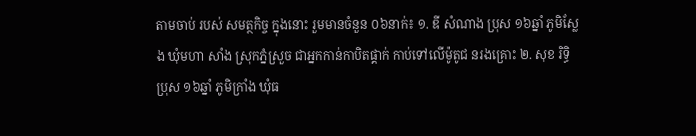តាមចាប់ របស់ សមត្ថកិច្ច ក្នុងនោះ រួមមានចំនួន ០៦នាក់៖ ១. ឌី សំណាង ប្រុស ១៦ឆ្នាំ ភូមិស្លែង ឃុំមហា សាំង ស្រុកភ្នំស្រួច ជាអ្នកកាន់កាបិតផ្គាក់ កាប់ទៅលើម៉ូតូជ នរងគ្រោះ ២. សុខ រិទ្ធិ ប្រុស ១៦ឆ្នាំ ភូមិក្រាំង ឃុំធ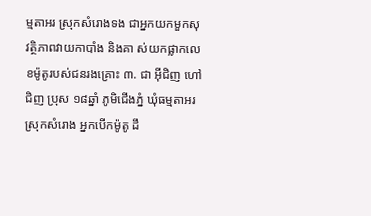ម្មតាអរ ស្រុកសំរោងទង ជាអ្នកយកមួកសុវត្ថិភាពវាយកាបាំង និងគា ស់យកផ្លាកលេខម៉ូតូរបស់ជនរងគ្រោះ ៣. ជា អ៊ីជិញ ហៅ ជិញ ប្រុស ១៨ឆ្នាំ ភូមិជើងភ្នំ ឃុំធម្មតាអរ ស្រុកសំរោង អ្នកបេីកម៉ូតូ ដឹ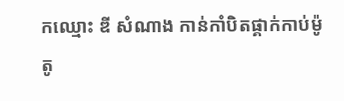កឈ្មោះ ឌី សំណាង កាន់កាំបិតផ្គាក់កាប់ម៉ូតូ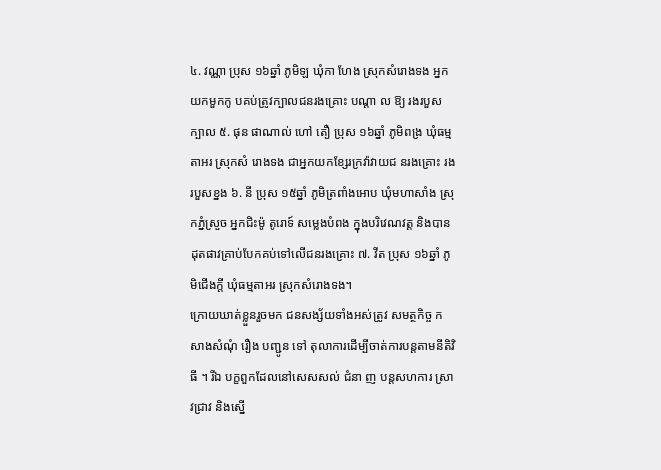៤. វណ្ណា ប្រុស ១៦ឆ្នាំ ភូមិឡ ឃុំកា ហែង ស្រុកសំរោងទង អ្នកយកមួកកូ បគប់ត្រូវក្បាលជនរងគ្រោះ បណ្ដា ល ឱ្យ រងរបួសក្បាល ៥. ផុន ផាណាល់ ហៅ តឿ ប្រុស ១៦ឆ្នាំ ភូមិពង្រ ឃុំធម្មតាអរ ស្រុកសំ រោងទង ជាអ្នកយកខ្សែរក្រវ៉ាវាយជ នរងគ្រោះ រងរបួសខ្នង ៦. នី ប្រុស ១៥ឆ្នាំ ភូមិត្រពាំងអោប ឃុំមហាសាំង ស្រុកភ្នំស្រួច អ្នកជិះម៉ូ តូរោទ៍ សម្លេងបំពង ក្នុងបរិវេណវត្ត និងបានដុតផាវគ្រាប់បែកគប់ទៅលើជនរងគ្រោះ ៧. វីត ប្រុស ១៦ឆ្នាំ ភូមិជេីងក្តី ឃុំធម្មតាអរ ស្រុកសំរោងទង។
ក្រោយឃាត់ខ្លួនរួចមក ជនសង្ស័យទាំងអស់ត្រូវ សមត្ថកិច្ច កសាងសំណុំ រឿង បញ្ជូន ទៅ តុលាការដើម្បីចាត់ការបន្តតាមនីតិវិធី ។ រីឯ បក្ខពួកដែលនៅសេសសល់ ជំនា ញ បន្ដសហការ ស្រាវជ្រាវ និងស្នេី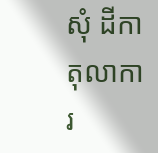សុំ ដីកាតុលាការ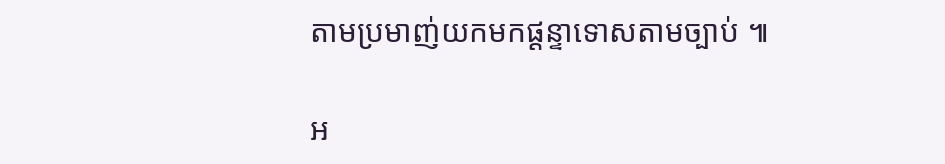តាមប្រមាញ់យកមកផ្ដន្ទាទោសតាមច្បាប់ ៕

អ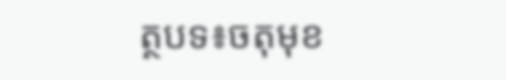ត្ថបទ៖ចតុមុខ